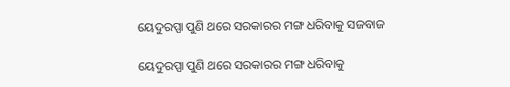ୟେଦୁରପ୍ପା ପୁଣି ଥରେ ସରକାରର ମଙ୍ଗ ଧରିବାକୁ ସଜବାଜ

ୟେଦୁରପ୍ପା ପୁଣି ଥରେ ସରକାରର ମଙ୍ଗ ଧରିବାକୁ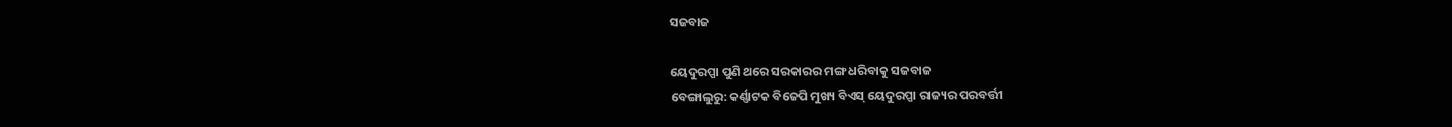ସଜବାଜ

ୟେଦୁରପ୍ପା ପୁଣି ଥରେ ସରକାରର ମଙ୍ଗ ଧରିବାକୁ ସଜବାଜ
ବେଙ୍ଗାଲୁରୁ: କର୍ଣ୍ଣାଟକ ବିଜେପି ମୁଖ୍ୟ ବିଏସ୍ ୟେଦୁରପ୍ପା ରାଜ୍ୟର ପରବର୍ତ୍ତୀ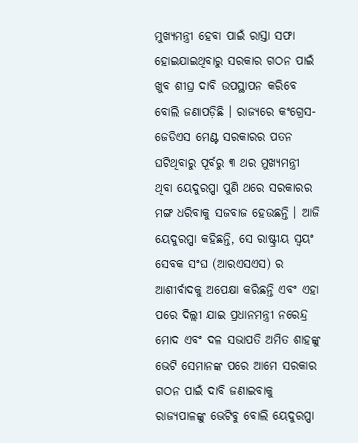ମୁଖ୍ୟମନ୍ତ୍ରୀ ହେବା ପାଇଁ ରାସ୍ତା ସଫା ହୋଇଯାଇଥିବାରୁ ସରକାର ଗଠନ ପାଇଁ ଖୁବ ଶୀଘ୍ର ଦାବି ଉପସ୍ଥାପନ କରିବେ ବୋଲି ଜଣାପଡ଼ିଛି । ରାଜ୍ୟରେ କଂଗ୍ରେସ-ଜେଡିଏସ ମେଣ୍ଟ ସରକାରର ପତନ ଘଟିଥିବାରୁ ପୂର୍ବରୁ ୩ ଥର ମୁଖ୍ୟମନ୍ତ୍ରୀ ଥିବା ୟେଦୁରପ୍ପା ପୁଣି ଥରେ ସରକାରର ମଙ୍ଗ ଧରିବାକୁ ସଜବାଜ ହେଉଛନ୍ତି । ଆଜି ୟେଦୁରପ୍ପା କହିଛନ୍ତି, ସେ ରାଷ୍ଟ୍ରୀୟ ସ୍ୱୟଂ ସେବକ ସଂଘ (ଆରଏସଏସ) ର ଆଶୀର୍ବାଦକୁ ଅପେକ୍ଷା କରିଛନ୍ତି ଏବଂ ଏହା ପରେ ଦିଲ୍ଲୀ ଯାଇ ପ୍ରଧାନମନ୍ତ୍ରୀ ନରେନ୍ଦ୍ର ମୋଦ ଏବଂ ଦଳ ସଭାପତି ଅମିତ ଶାହଙ୍କୁ ଭେଟି ସେମାନଙ୍କ ପରେ ଆମେ ସରକାର ଗଠନ ପାଇଁ ଦାବି ଜଣାଇବାକୁ ରାଜ୍ୟପାଳଙ୍କୁ ଭେଟିବୁ ବୋଲି ୟେଦୁରପ୍ପା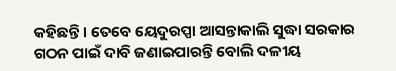କହିଛନ୍ତି । ତେବେ ୟେଦୁରପ୍ପା ଆସନ୍ତାକାଲି ସୁଦ୍ଧା ସରକାର ଗଠନ ପାଇଁ ଦାବି ଜଣାଇପାରନ୍ତି ବୋଲି ଦଳୀୟ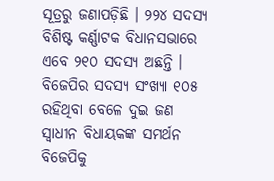ସୂତ୍ରରୁ ଜଣାପଡ଼ିଛି । ୨୨୪ ସଦସ୍ୟ ବିଶିଷ୍ଟ କର୍ଣ୍ଣାଟକ ବିଧାନସଭାରେ ଏବେ ୨୧୦ ସଦସ୍ୟ ଅଛନ୍ତି । ବିଜେପିର ସଦସ୍ୟ ସଂଖ୍ୟା ୧୦୫ ରହିଥିବା ବେଳେ ଦୁଇ ଜଣ ସ୍ୱାଧୀନ ବିଧାୟକଙ୍କ ସମର୍ଥନ ବିଜେପିକୁ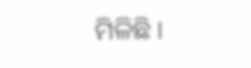ମିଳିଛି ।